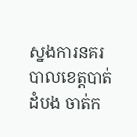ស្នងការនគរបាលខេត្តបាត់ដំបង ចាត់ក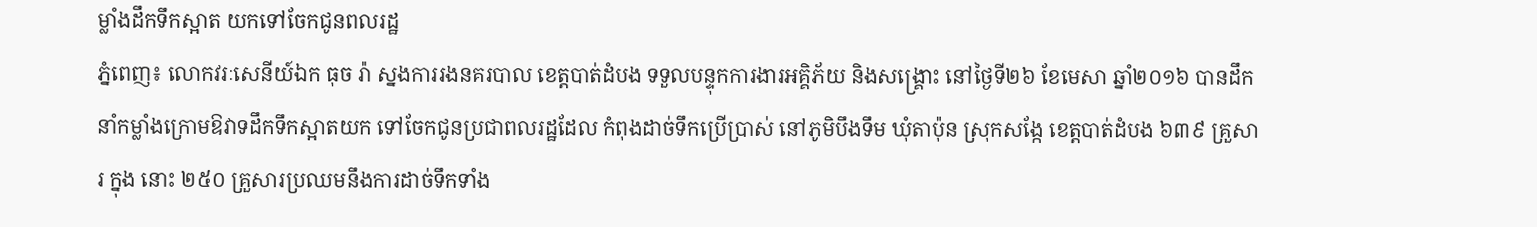ម្លាំងដឹកទឹកស្អាត យកទៅចែកជូនពលរដ្ឋ
ភ្នំពេញ៖ លោកវរៈសេនីយ៍ឯក ធុច រ៉ា ស្នងការរងនគរបាល ខេត្តបាត់ដំបង ទទួលបន្ទុកការងារអគ្គិភ័យ និងសង្គ្រោះ នៅថ្ងៃទី២៦ ខែមេសា ឆ្នាំ២០១៦ បានដឹកនាំកម្លាំងក្រោមឱវាទដឹកទឹកស្អាតយក ទៅចែកជូនប្រជាពលរដ្ឋដែល កំពុងដាច់ទឹកប្រើប្រាស់ នៅភូមិបឹងទឹម ឃុំតាប៉ុន ស្រុកសង្កែ ខេត្តបាត់ដំបង ៦៣៩ គ្រួសារ ក្នុង នោះ ២៥០ គ្រួសារប្រឈមនឹងការដាច់ទឹកទាំង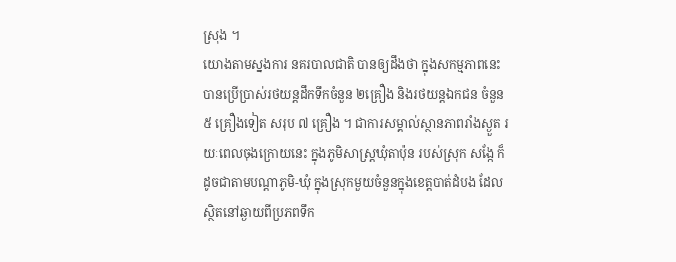ស្រុង ។
យោងតាមស្នងការ នគរបាលជាតិ បានឲ្យដឹងថា ក្នុងសកម្មភាពនេះ បានប្រើប្រាស់រថយន្តដឹកទឹកចំនួន ២គ្រឿង និងរថយន្តឯកជន ចំនួន ៥ គ្រឿងទៀត សរុប ៧ គ្រឿង ។ ជាការសម្គាល់ស្ថានភាពរាំងស្ងួត រយៈពេលចុងក្រោយនេះ ក្នុងភូមិសាស្ត្រឃុំតាប៉ុន របស់ស្រុក សង្កែ ក៏ដូចជាតាមបណ្តាភូមិ-ឃុំ ក្នុងស្រុកមួយចំនួនក្នុងខេត្តបាត់ដំបង ដែលស្ថិតនៅឆ្ងាយពីប្រភពទឹក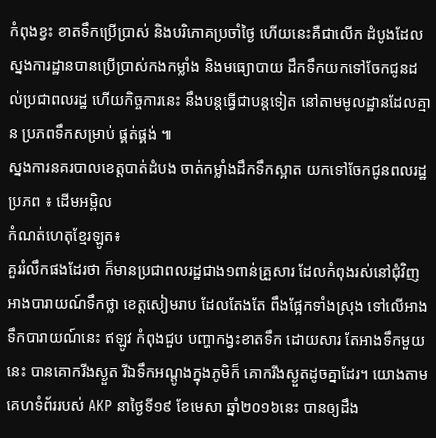កំពុងខ្វះ ខាតទឹកប្រើប្រាស់ និងបរិភោគប្រចាំថ្ងៃ ហើយនេះគឺជាលើក ដំបូងដែលស្នងការដ្ឋានបានប្រើប្រាស់កងកម្លាំង និងមធ្យោបាយ ដឹកទឹកយកទៅចែកជូនដល់ប្រជាពលរដ្ឋ ហើយកិច្ចការនេះ នឹងបន្តធ្វើជាបន្តទៀត នៅតាមមូលដ្ឋានដែលគ្មាន ប្រភពទឹកសម្រាប់ ផ្គត់ផ្គង់ ៕
ស្នងការនគរបាលខេត្តបាត់ដំបង ចាត់កម្លាំងដឹកទឹកស្អាត យកទៅចែកជូនពលរដ្ឋ
ប្រភព ៖ ដើមអម្ពិល
កំណត់ហេតុខ្មែរឡូត៖
គួររំលឹកផងដែរថា ក៏មានប្រជាពលរដ្ឋជាង១ពាន់គ្រួសារ ដែលកំពុងរស់នៅជុំវិញ អាងបារាយណ៍ទឹកថ្លា ខេត្តសៀមរាប ដែលតែងតែ ពឹងផ្អែកទាំងស្រុង ទៅលើអាងទឹកបារាយណ៍នេះ ឥឡូវ កំពុងជួប បញ្ហាកង្វះខាតទឹក ដោយសារ តែអាងទឹកមួយនេះ បានគោករីងស្ងួត រីឯទឹកអណ្តូងក្នុងភូមិក៏ គោករីងស្ងួតដូចគ្នាដែរ។ យោងតាមគេហទំព័ររបស់ AKP នាថ្ងៃទី១៩ ខែមេសា ឆ្នាំ២០១៦នេះ បានឲ្យដឹង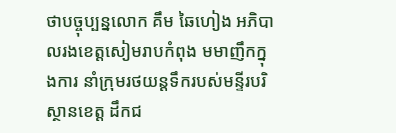ថាបច្ចុប្បន្នលោក គឹម ឆៃហៀង អភិបាលរងខេត្តសៀមរាបកំពុង មមាញឹកក្នុងការ នាំក្រុមរថយន្តទឹករបស់មន្ទីរបរិស្ថានខេត្ត ដឹកជ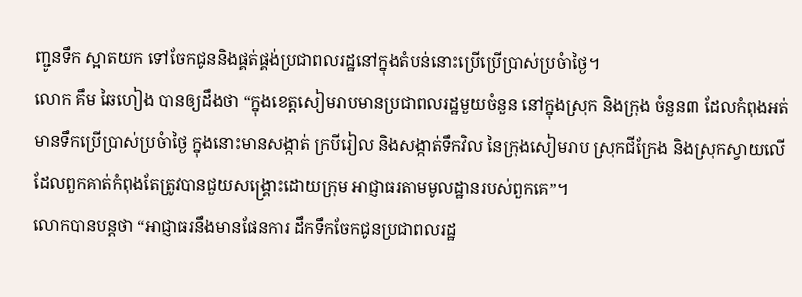ញ្ជូនទឹក ស្អាតយក ទៅចែកជូននិងផ្គត់ផ្គង់ប្រជាពលរដ្ឋនៅក្នុងតំបន់នោះប្រើប្រើប្រាស់ប្រចំាថ្ងៃ។
លោក គឹម ឆៃហៀង បានឲ្យដឹងថា “ក្នុងខេត្តសៀមរាបមានប្រជាពលរដ្ឋមួយចំនួន នៅក្នុងស្រុក និងក្រុង ចំនួន៣ ដែលកំពុងអត់មានទឹកប្រើប្រាស់ប្រចំាថ្ងៃ ក្នុងនោះមានសង្កាត់ ក្របីរៀល និងសង្កាត់ទឹកវិល នៃក្រុងសៀមរាប ស្រុកជីក្រែង និងស្រុកស្វាយលើ ដែលពួកគាត់កំពុងតែត្រូវបានជួយសង្រ្គោះដោយក្រុម អាជ្ញាធរតាមមូលដ្ឋានរបស់ពួកគេ”។
លោកបានបន្តថា “អាជ្ញាធរនឹងមានផែនការ ដឹកទឹកចែកជូនប្រជាពលរដ្ឋ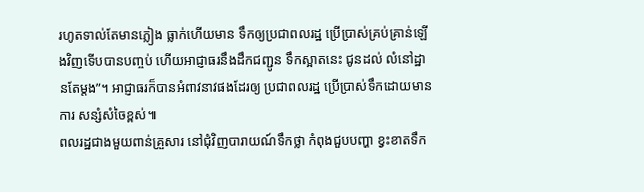រហូតទាល់តែមានភ្លៀង ធ្លាក់ហើយមាន ទឹកឲ្យប្រជាពលរដ្ឋ ប្រើប្រាស់គ្រប់គ្រាន់ឡើងវិញទើបបានបញ្ចប់ ហើយអាជ្ញាធរនឹងដឹកជញ្ជូន ទឹកស្អាតនេះ ជូនដល់ លំនៅដ្ឋានតែម្តង”។ អាជ្ញាធរក៏បានអំពាវនាវផងដែរឲ្យ ប្រជាពលរដ្ឋ ប្រើប្រាស់ទឹកដោយមានការ សន្សំសំចៃខ្ពស់៕
ពលរដ្ឋជាងមួយពាន់គ្រួសារ នៅជុំវិញបារាយណ៍ទឹកថ្លា កំពុងជួបបញ្ហា ខ្វះខាតទឹក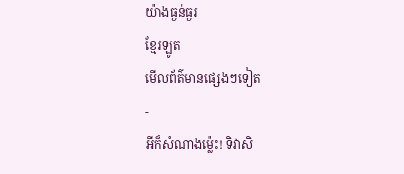យ៉ាងធ្ងន់ធ្ងរ
ខ្មែរឡូត
មើលព័ត៌មានផ្សេងៗទៀត
-
អីក៏សំណាងម្ល៉េះ! ទិវាសិ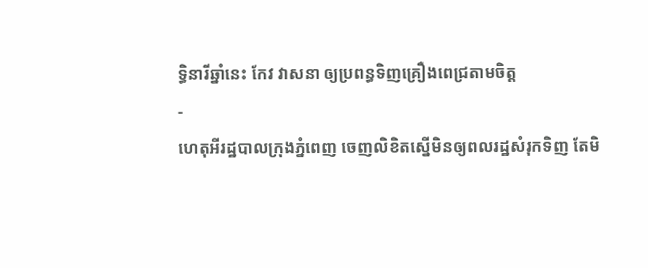ទ្ធិនារីឆ្នាំនេះ កែវ វាសនា ឲ្យប្រពន្ធទិញគ្រឿងពេជ្រតាមចិត្ត
-
ហេតុអីរដ្ឋបាលក្រុងភ្នំពេញ ចេញលិខិតស្នើមិនឲ្យពលរដ្ឋសំរុកទិញ តែមិ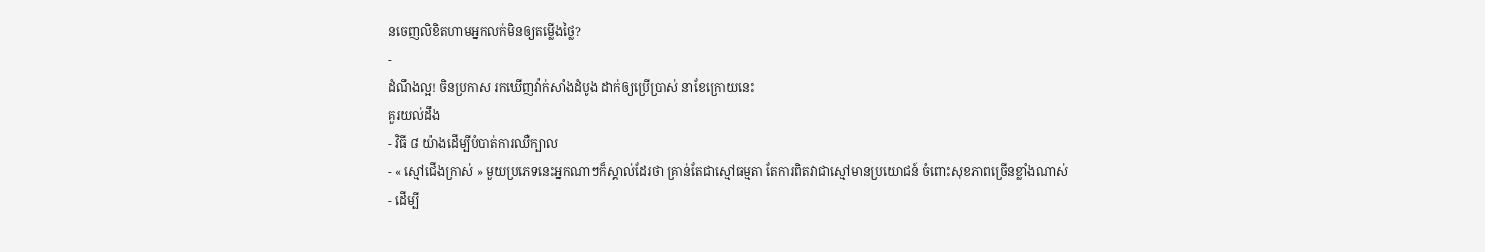នចេញលិខិតហាមអ្នកលក់មិនឲ្យតម្លើងថ្លៃ?
-
ដំណឹងល្អ! ចិនប្រកាស រកឃើញវ៉ាក់សាំងដំបូង ដាក់ឲ្យប្រើប្រាស់ នាខែក្រោយនេះ
គួរយល់ដឹង
- វិធី ៨ យ៉ាងដើម្បីបំបាត់ការឈឺក្បាល
- « ស្មៅជើងក្រាស់ » មួយប្រភេទនេះអ្នកណាៗក៏ស្គាល់ដែរថា គ្រាន់តែជាស្មៅធម្មតា តែការពិតវាជាស្មៅមានប្រយោជន៍ ចំពោះសុខភាពច្រើនខ្លាំងណាស់
- ដើម្បី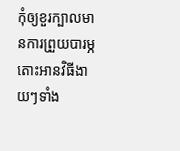កុំឲ្យខួរក្បាលមានការព្រួយបារម្ភ តោះអានវិធីងាយៗទាំង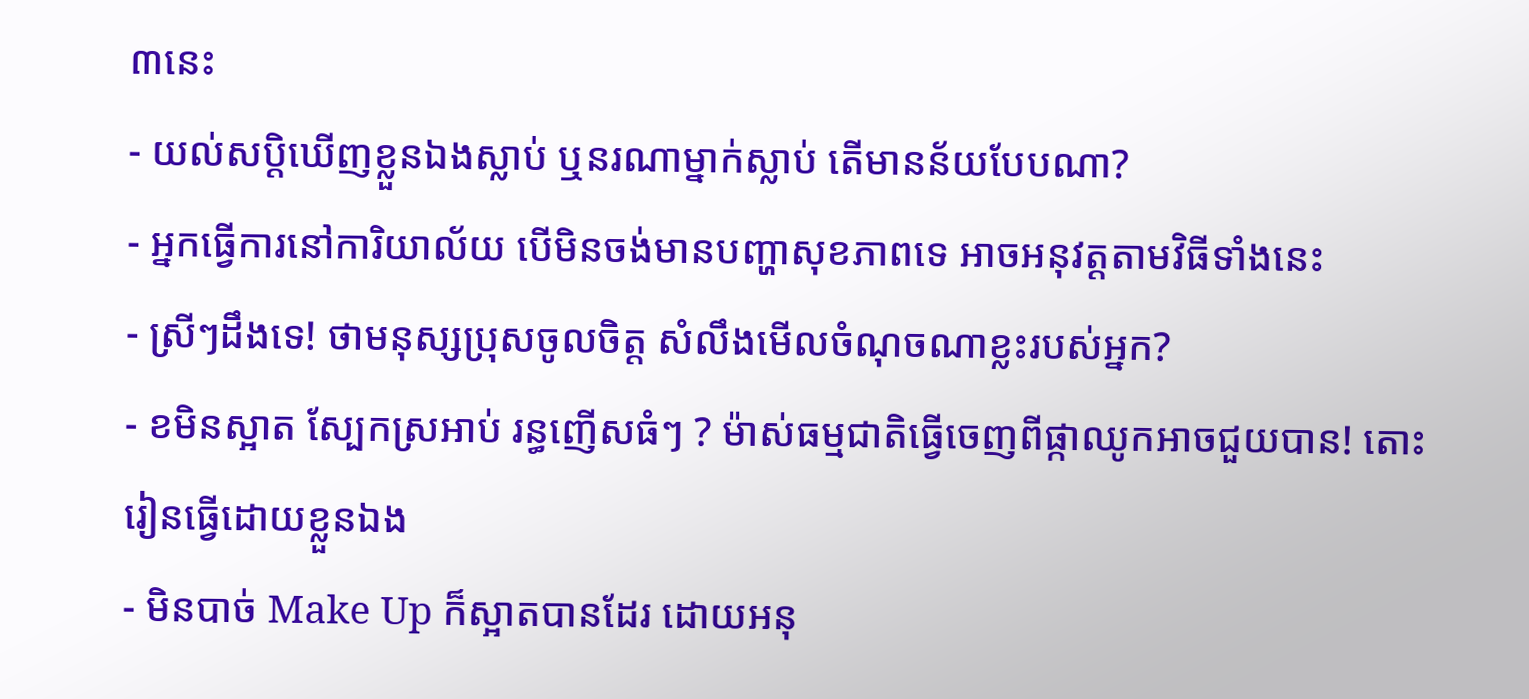៣នេះ
- យល់សប្តិឃើញខ្លួនឯងស្លាប់ ឬនរណាម្នាក់ស្លាប់ តើមានន័យបែបណា?
- អ្នកធ្វើការនៅការិយាល័យ បើមិនចង់មានបញ្ហាសុខភាពទេ អាចអនុវត្តតាមវិធីទាំងនេះ
- ស្រីៗដឹងទេ! ថាមនុស្សប្រុសចូលចិត្ត សំលឹងមើលចំណុចណាខ្លះរបស់អ្នក?
- ខមិនស្អាត ស្បែកស្រអាប់ រន្ធញើសធំៗ ? ម៉ាស់ធម្មជាតិធ្វើចេញពីផ្កាឈូកអាចជួយបាន! តោះរៀនធ្វើដោយខ្លួនឯង
- មិនបាច់ Make Up ក៏ស្អាតបានដែរ ដោយអនុ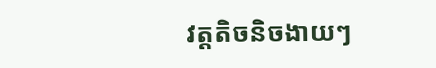វត្តតិចនិចងាយៗ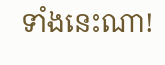ទាំងនេះណា!